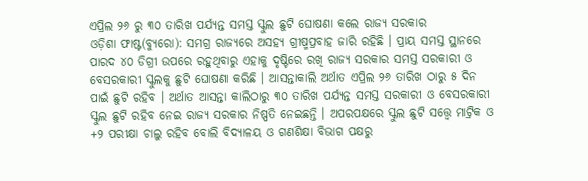ଏପ୍ରିଲ ୨୬ ରୁ ୩୦ ତାରିଖ ପର୍ଯ୍ୟନ୍ତ ସମସ୍ତ ସ୍କୁଲ ଛୁଟି ଘୋଷଣା କଲେ ରାଜ୍ୟ ସରକାର
ଓଡ଼ିଶା ଫାଷ୍ଟ(ବ୍ୟୁରୋ): ସମଗ୍ର ରାଜ୍ୟରେ ଅସହ୍ୟ ଗ୍ରୀଷ୍ମପ୍ରବାହ ଜାରି ରହିଛି । ପ୍ରାୟ ସମସ୍ତ ସ୍ଥାନରେ ପାରଦ ୪୦ ଡିଗ୍ରୀ ଉପରେ ରହୁଥିବାରୁ ଏହାକୁ ଦୃଷ୍ଟିରେ ରଖି ରାଜ୍ୟ ସରକାର ସମସ୍ତ ସରକାରୀ ଓ ବେସରକାରୀ ସ୍କୁଲକୁ ଛୁଟି ଘୋଷଣା କରିଛି । ଆସନ୍ତାକାଲି ଅର୍ଥାତ ଏପ୍ରିଲ ୨୬ ତାରିଖ ଠାରୁ ୫ ଦିନ ପାଇଁ ଛୁଟି ରହିବ । ଅର୍ଥାତ ଆସନ୍ତା କାଲିଠାରୁ ୩୦ ତାରିଖ ପର୍ଯ୍ୟନ୍ତ ସମସ୍ତ ସରକାରୀ ଓ ବେସରକାରୀ ସ୍କୁଲ ଛୁଟି ରହିବ ନେଇ ରାଜ୍ୟ ସରକାର ନିଷ୍ପତି ନେଇଛନ୍ତି । ଅପରପକ୍ଷରେ ସ୍କୁଲ ଛୁଟି ସତ୍ତ୍ୱେ ମାଟ୍ରିକ ଓ +୨ ପରୀକ୍ଷା ଚାଲୁ ରହିବ ବୋଲି ବିଦ୍ୟାଳୟ ଓ ଗଣଶିକ୍ଷା ବିଭାଗ ପକ୍ଷରୁ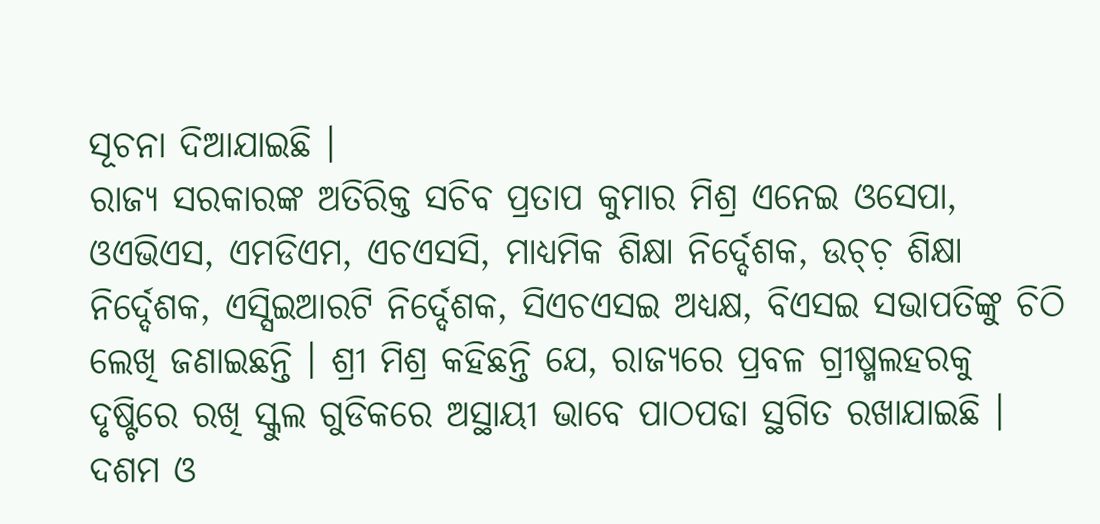ସୂଚନା ଦିଆଯାଇଛି ।
ରାଜ୍ୟ ସରକାରଙ୍କ ଅତିରିକ୍ତ ସଚିବ ପ୍ରତାପ କୁମାର ମିଶ୍ର ଏନେଇ ଓସେପା, ଓଏଭିଏସ, ଏମଡିଏମ, ଏଚଏସସି, ମାଧ୍ୟମିକ ଶିକ୍ଷା ନିର୍ଦ୍ଦେଶକ, ଉଚ୍ଚ଼ ଶିକ୍ଷା ନିର୍ଦ୍ଦେଶକ, ଏସ୍ସିଇଆରଟି ନିର୍ଦ୍ଦେଶକ, ସିଏଚଏସଇ ଅଧ୍ୟକ୍ଷ, ବିଏସଇ ସଭାପତିଙ୍କୁ ଚିଠି ଲେଖି ଜଣାଇଛନ୍ତି । ଶ୍ରୀ ମିଶ୍ର କହିଛନ୍ତି ଯେ, ରାଜ୍ୟରେ ପ୍ରବଳ ଗ୍ରୀଷ୍ମଲହରକୁ ଦୃଷ୍ଟିରେ ରଖି ସ୍କୁଲ ଗୁଡିକରେ ଅସ୍ଥାୟୀ ଭାବେ ପାଠପଢା ସ୍ଥଗିତ ରଖାଯାଇଛି । ଦଶମ ଓ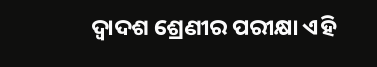ଦ୍ୱାଦଶ ଶ୍ରେଣୀର ପରୀକ୍ଷା ଏହି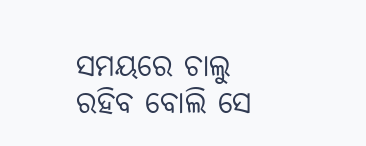ସମୟରେ ଚାଲୁ ରହିବ ବୋଲି ସେ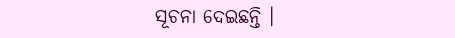ସୂଚନା ଦେଇଛନ୍ତି ।